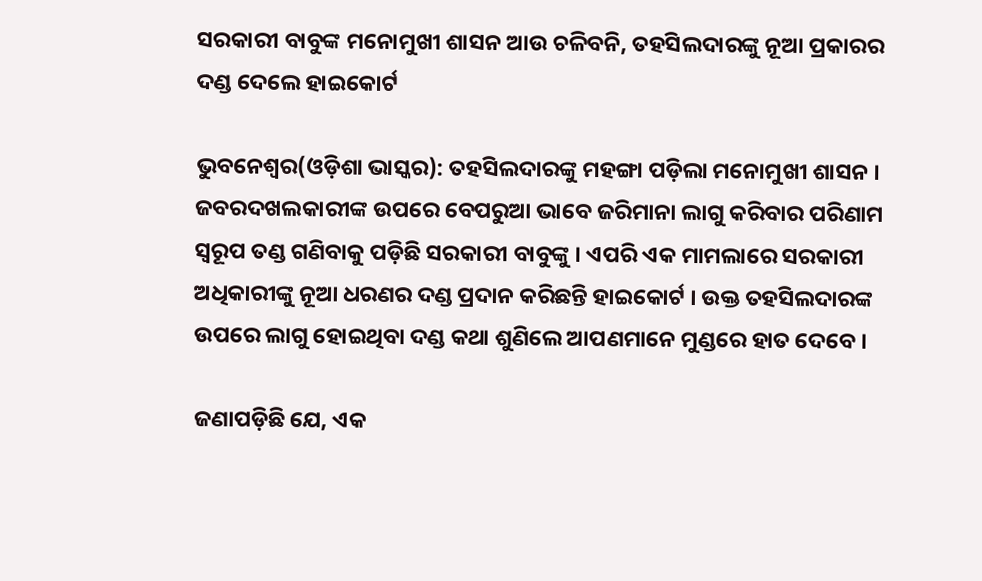ସରକାରୀ ବାବୁଙ୍କ ମନୋମୁଖୀ ଶାସନ ଆଉ ଚଳିବନି, ତହସିଲଦାରଙ୍କୁ ନୂଆ ପ୍ରକାରର ଦଣ୍ଡ ଦେଲେ ହାଇକୋର୍ଟ

ଭୁବନେଶ୍ୱର(ଓଡ଼ିଶା ଭାସ୍କର): ତହସିଲଦାରଙ୍କୁ ମହଙ୍ଗା ପଡ଼ିଲା ମନୋମୁଖୀ ଶାସନ । ଜବରଦଖଲକାରୀଙ୍କ ଉପରେ ବେପରୁଆ ଭାବେ ଜରିମାନା ଲାଗୁ କରିବାର ପରିଣାମ ସ୍ୱରୂପ ତଣ୍ଡ ଗଣିବାକୁ ପଡ଼ିଛି ସରକାରୀ ବାବୁଙ୍କୁ । ଏପରି ଏକ ମାମଲାରେ ସରକାରୀ ଅଧିକାରୀଙ୍କୁ ନୂଆ ଧରଣର ଦଣ୍ଡ ପ୍ରଦାନ କରିଛନ୍ତି ହାଇକୋର୍ଟ । ଉକ୍ତ ତହସିଲଦାରଙ୍କ ଉପରେ ଲାଗୁ ହୋଇଥିବା ଦଣ୍ଡ କଥା ଶୁଣିଲେ ଆପଣମାନେ ମୁଣ୍ଡରେ ହାତ ଦେବେ ।

ଜଣାପଡ଼ିଛି ଯେ, ଏକ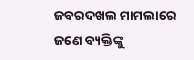ଜବରଦଖଲ ମାମଲାରେ ଜଣେ ବ୍ୟକ୍ତିଙ୍କୁ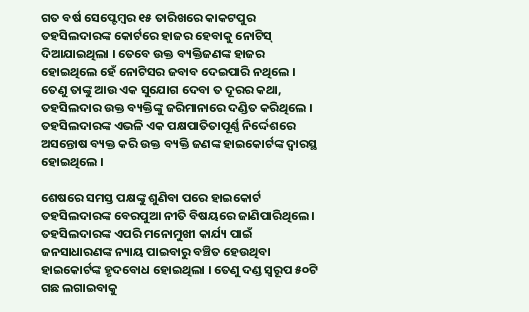ଗତ ବର୍ଷ ସେପ୍ଟେମ୍ବର ୧୫ ତାରିଖରେ କାକଟପୁର ତହସିଲଦାରଙ୍କ କୋର୍ଟରେ ହାଜର ହେବାକୁ ନୋଟିସ୍ ଦିଆଯାଇଥିଲା । ତେବେ ଉକ୍ତ ବ୍ୟକ୍ତିଜଣଙ୍କ ହାଜର ହୋଇଥିଲେ ହେଁ ନୋଟିସର ଜବାବ ଦେଇପାରି ନଥିଲେ । ତେଣୁ ତାଙ୍କୁ ଆଉ ଏକ ସୁଯୋଗ ଦେବା ତ ଦୂରର କଥା, ତହସିଲଦାର ଉକ୍ତ ବ୍ୟକ୍ତିଙ୍କୁ ଜରିମାନାରେ ଦଣ୍ଡିତ କରିଥିଲେ । ତହସିଲଦାରଙ୍କ ଏଭଳି ଏକ ପକ୍ଷପାତିତାପୂର୍ଣ୍ଣ ନିର୍ଦ୍ଦେଶରେ ଅସନ୍ତୋଷ ବ୍ୟକ୍ତ କରି ଉକ୍ତ ବ୍ୟକ୍ତି ଜଣଙ୍କ ହାଇକୋର୍ଟଙ୍କ ଦ୍ୱାରସ୍ଥ ହୋଇଥିଲେ ।

ଶେଷରେ ସମସ୍ତ ପକ୍ଷଙ୍କୁ ଶୁଣିବା ପରେ ହାଇକୋର୍ଟ ତହସିଲଦାରଙ୍କ ବେରପୁଆ ନୀତି ବିଷୟରେ ଜାଣିପାରିଥିଲେ । ତହସିଲଦାରଙ୍କ ଏପରି ମନୋମୁଖୀ କାର୍ଯ୍ୟ ପାଇଁ ଜନସାଧାରଣଙ୍କ ନ୍ୟାୟ ପାଇବାରୁ ବଞ୍ଚିତ ହେଉଥିବା ହାଇକୋର୍ଟଙ୍କ ହୃଦବୋଧ ହୋଇଥିଲା । ତେଣୁ ଦଣ୍ଡ ସ୍ୱରୂପ ୫୦ଟି ଗଛ ଲଗାଇବାକୁ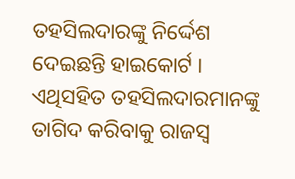ତହସିଲଦାରଙ୍କୁ ନିର୍ଦ୍ଦେଶ ଦେଇଛନ୍ତି ହାଇକୋର୍ଟ । ଏଥିସହିତ ତହସିଲଦାରମାନଙ୍କୁ ତାଗିଦ କରିବାକୁ ରାଜସ୍ୱ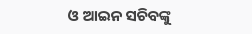ଓ ଆଇନ ସଚିବଙ୍କୁ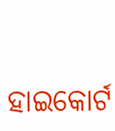ହାଇକୋର୍ଟ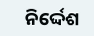ନିର୍ଦ୍ଦେଶ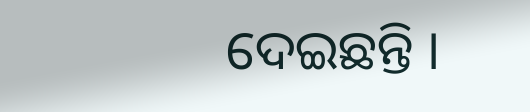ଦେଇଛନ୍ତି ।